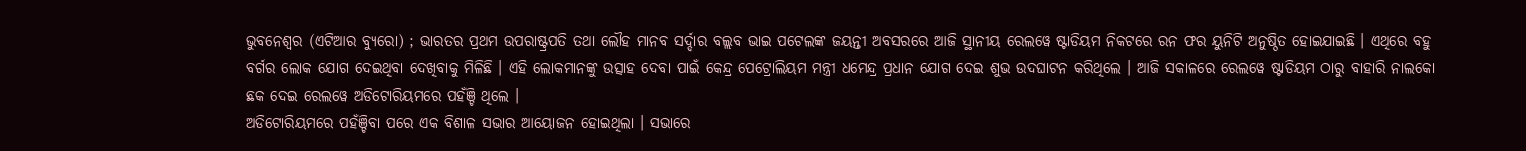ଭୁବନେଶ୍ୱର (ଏଟିଆର ବ୍ୟୁରୋ) ; ଭାରତର ପ୍ରଥମ ଉପରାଷ୍ଟ୍ରପତି ତଥା ଲୌହ ମାନବ ସର୍ଦ୍ଦାର ବଲ୍ଲବ ଭାଇ ପଟେଲଙ୍କ ଜୟନ୍ତୀ ଅବସରରେ ଆଜି ସ୍ଥାନୀୟ ରେଲୱେ ଷ୍ଟାଡିୟମ ନିକଟରେ ରନ ଫର ୟୁନିଟି ଅନୁଷ୍ଠିତ ହୋଇଯାଇଛି । ଏଥିରେ ବହୁ ବର୍ଗର ଲୋକ ଯୋଗ ଦେଇଥିବା ଦେଖିବାକୁ ମିଳିଛି । ଏହି ଲୋକମାନଙ୍କୁ ଉତ୍ସାହ ଦେବା ପାଇଁ କେନ୍ଦ୍ର ପେଟ୍ରୋଲିୟମ ମନ୍ତ୍ରୀ ଧମେନ୍ଦ୍ର ପ୍ରଧାନ ଯୋଗ ଦେଇ ଶୁଭ ଉଦଘାଟନ କରିଥିଲେ । ଆଜି ସକାଳରେ ରେଲୱେ ଷ୍ଟାଡିୟମ ଠାରୁ ବାହାରି ନାଲକୋ ଛକ ଦେଇ ରେଲୱେ ଅଡିଟୋରିୟମରେ ପହଁଞ୍ଚି ଥିଲେ ।
ଅଡିଟୋରିୟମରେ ପହଁଞ୍ଚିବା ପରେ ଏକ ବିଶାଳ ସଭାର ଆୟୋଜନ ହୋଇଥିଲା । ସଭାରେ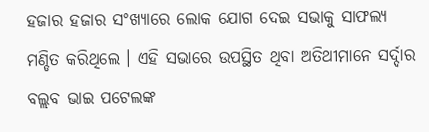ହଜାର ହଜାର ସଂଖ୍ୟାରେ ଲୋକ ଯୋଗ ଦେଇ ସଭାକୁ ସାଫଲ୍ୟ ମଣ୍ଡିତ କରିଥିଲେ । ଏହି ସଭାରେ ଉପସ୍ଥିତ ଥିବା ଅତିଥୀମାନେ ସର୍ଦ୍ଦାର ବଲ୍ଲବ ଭାଇ ପଟେଲଙ୍କ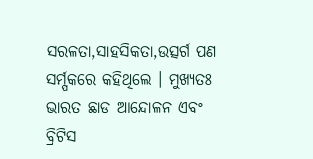ସରଳତା,ସାହସିକତା,ଉତ୍ସର୍ଗ ପଣ ସର୍ମ୍ପକରେ କହିଥିଲେ । ମୁଖ୍ୟତଃ ଭାରତ ଛାଡ ଆନ୍ଦୋଳନ ଏବଂ ବ୍ରିଟିସ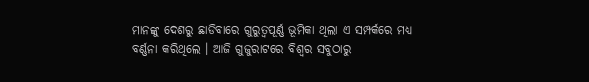ମାନଙ୍କୁ ଦେଶରୁ ଛାଡିବାରେ ଗୁରୁତ୍ୱପୂର୍ଣ୍ଣ ଭୂମିକା ଥିଲା ଏ ସମ୍ପର୍କରେ ମଧ୍ୟ ବର୍ଣ୍ଣନା କରିଥିଲେ । ଆଜି ଗୁଜୁରାଟରେ ବିଶ୍ୱର ସବୁଠାରୁ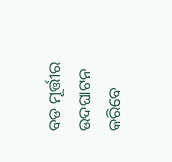ବଡ ମୂର୍ତ୍ତୀର ଉଦଘାଟନ କରିବେ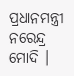ପ୍ରଧାନମନ୍ତ୍ରୀ ନରେନ୍ଦ୍ର ମୋଦି ।